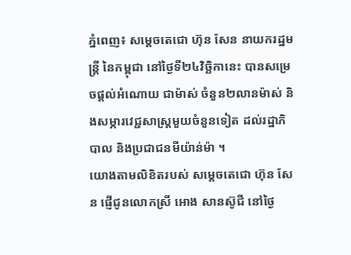ភ្នំពេញ៖ សម្ដេចតេជោ ហ៊ុន សែន នាយករដ្ឋមន្ត្រី នៃកម្ពុជា នៅថ្ងៃទី២៤វិច្ឆិកានេះ បានសម្រេចផ្ដល់អំណោយ ជាម៉ាស់ ចំនួន២លានម៉ាស់ និងសម្ភារវេជ្ជសាស្ត្រមួយចំនួនទៀត ដល់រដ្ឋាភិបាល និងប្រជាជនមីយ៉ាន់ម៉ា ។
យោងតាមលិខិតរបស់ សម្ដេចតេជោ ហ៊ុន សែន ផ្ញើជូនលោកស្រី អោង សានស៊ូជី នៅថ្ងៃ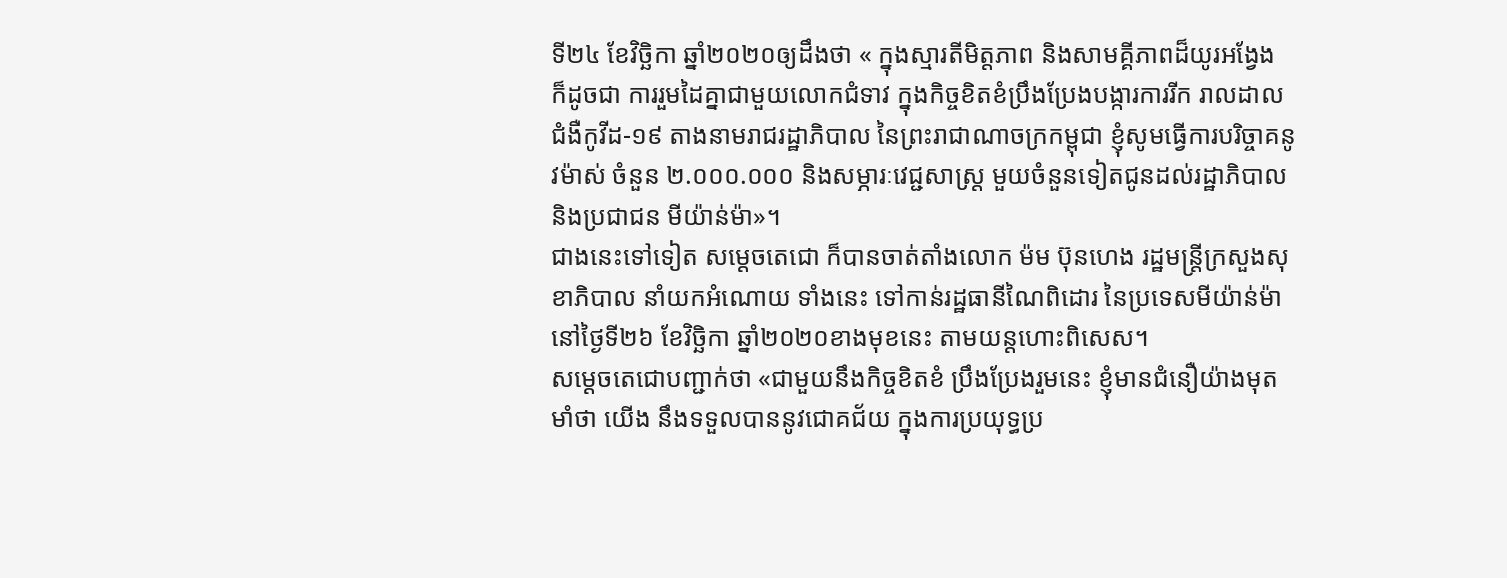ទី២៤ ខែវិច្ឆិកា ឆ្នាំ២០២០ឲ្យដឹងថា « ក្នុងស្មារតីមិត្តភាព និងសាមគ្គីភាពដ៏យូរអង្វែង ក៏ដូចជា ការរួមដៃគ្នាជាមួយលោកជំទាវ ក្នុងកិច្ចខិតខំប្រឹងប្រែងបង្ការការរីក រាលដាលជំងឺកូវីដ-១៩ តាងនាមរាជរដ្ឋាភិបាល នៃព្រះរាជាណាចក្រកម្ពុជា ខ្ញុំសូមធ្វើការបរិច្ចាគនូវម៉ាស់ ចំនួន ២.០០០.០០០ និងសម្ភារៈវេជ្ជសាស្ត្រ មួយចំនួនទៀតជូនដល់រដ្ឋាភិបាល និងប្រជាជន មីយ៉ាន់ម៉ា»។
ជាងនេះទៅទៀត សម្ដេចតេជោ ក៏បានចាត់តាំងលោក ម៉ម ប៊ុនហេង រដ្ឋមន្ត្រីក្រសួងសុខាភិបាល នាំយកអំណោយ ទាំងនេះ ទៅកាន់រដ្ឋធានីណៃពិដោរ នៃប្រទេសមីយ៉ាន់ម៉ា នៅថ្ងៃទី២៦ ខែវិច្ឆិកា ឆ្នាំ២០២០ខាងមុខនេះ តាមយន្តហោះពិសេស។
សម្ដេចតេជោបញ្ជាក់ថា «ជាមួយនឹងកិច្ចខិតខំ ប្រឹងប្រែងរួមនេះ ខ្ញុំមានជំនឿយ៉ាងមុតមាំថា យើង នឹងទទួលបាននូវជោគជ័យ ក្នុងការប្រយុទ្ធប្រ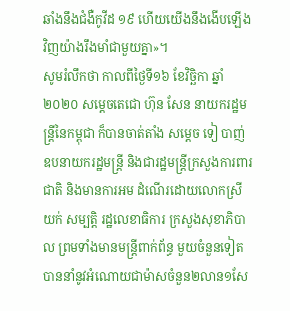ឆាំងនឹងជំងឺកូវីដ ១៩ ហើយយើងនឹងងើបឡើងវិញយ៉ាងរឹងមាំជាមួយគ្នា»។
សូមរំលឹកថា កាលពីថ្ងៃទី១៦ ខែវិច្ឆិកា ឆ្នាំ២០២០ សម្ដេចតេជោ ហ៊ុន សែន នាយករដ្ឋមន្ដ្រីនៃកម្ពុជា ក៏បានចាត់តាំង សម្ដេច ទៀ បាញ់ ឧបនាយករដ្ឋមន្ត្រី និងជារដ្ឋមន្ត្រីក្រសួងការពារជាតិ និងមានការអម ដំណើរដោយលោកស្រី យក់ សម្បត្តិ រដ្ឋលេខាធិការ ក្រសួងសុខាភិបាល ព្រមទាំងមានមន្ត្រីពាក់ព័ន្ធ មួយចំនួនទៀត បាននាំនូវអំណោយជាម៉ាសចំនួន២លាន១សែ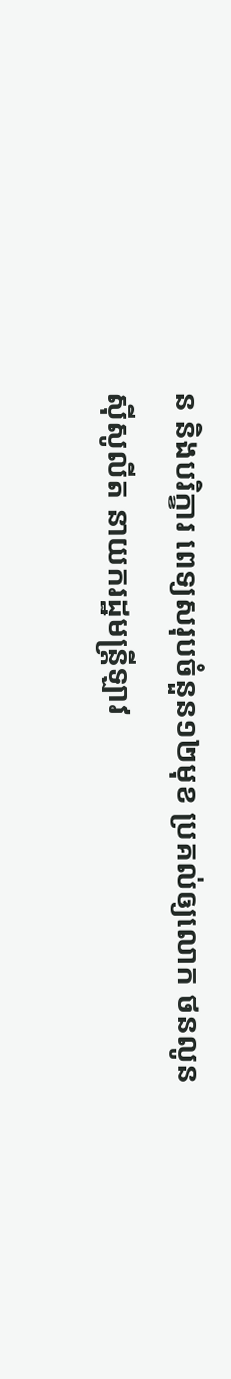ន និងបរិក្ខារ ពេទ្យសរុបចំនួន១២មុខ ប្រគល់ឲ្យលោក ថនលូន ស៊ីសូលីត នាយករដ្ឋមន្ត្រីឡាវ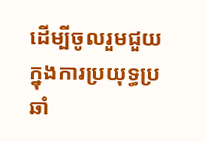ដើម្បីចូលរួមជួយក្នុងការប្រយុទ្ធប្រឆាំ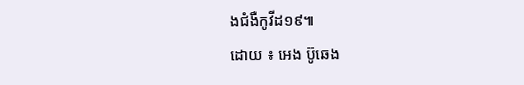ងជំងឺកូវីដ១៩៕
ដោយ ៖ អេង ប៊ូឆេង